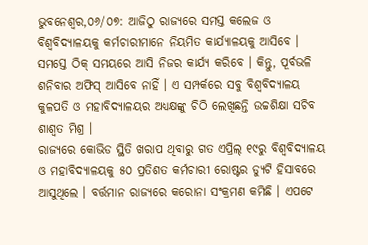ଭୁବନେଶ୍ୱର,୦୬/୦୭: ଆଜିଠୁ ରାଜ୍ୟରେ ସମସ୍ତ କଲେଜ ଓ ବିଶ୍ୱବିଦ୍ୟାଳୟକୁ କର୍ମଚାରୀମାନେ ନିୟମିତ କାର୍ଯ୍ୟାଳୟକୁ ଆସିବେ । ସମସ୍ତେ ଠିକ୍ ସମୟରେ ଆସି ନିଜର କାର୍ଯ୍ୟ କରିବେ । କିନ୍ତୁ, ପୂର୍ବଭଳି ଶନିବାର ଅଫିସ୍ ଆସିବେ ନାହିଁ । ଏ ସମ୍ପର୍କରେ ସବୁ ବିଶ୍ୱବିଦ୍ୟାଳୟ କୁଳପତି ଓ ମହାବିଦ୍ୟାଳୟର ଅଧ୍ୟକ୍ଷଙ୍କୁ ଚିଠି ଲେଖିଛନ୍ତି ଉଚ୍ଚଶିକ୍ଷା ସଚିବ ଶାଶ୍ୱତ ମିଶ୍ର ।
ରାଜ୍ୟରେ କୋଭିଡ ସ୍ଥିତି ଖରାପ ଥିବାରୁ ଗତ ଏପ୍ରିଲ୍ ୧୯ରୁ ବିଶ୍ୱବିଦ୍ୟାଳୟ ଓ ମହାବିଦ୍ୟାଳୟକୁ ୫୦ ପ୍ରତିଶତ କର୍ମଚାରୀ ରୋଷ୍ଟର ଡ୍ୟୁଟି ହିସାବରେ ଆସୁଥିଲେ । ବର୍ତ୍ତମାନ ରାଜ୍ୟରେ କରୋନା ସଂକ୍ରମଣ କମିଛି । ଏପଟେ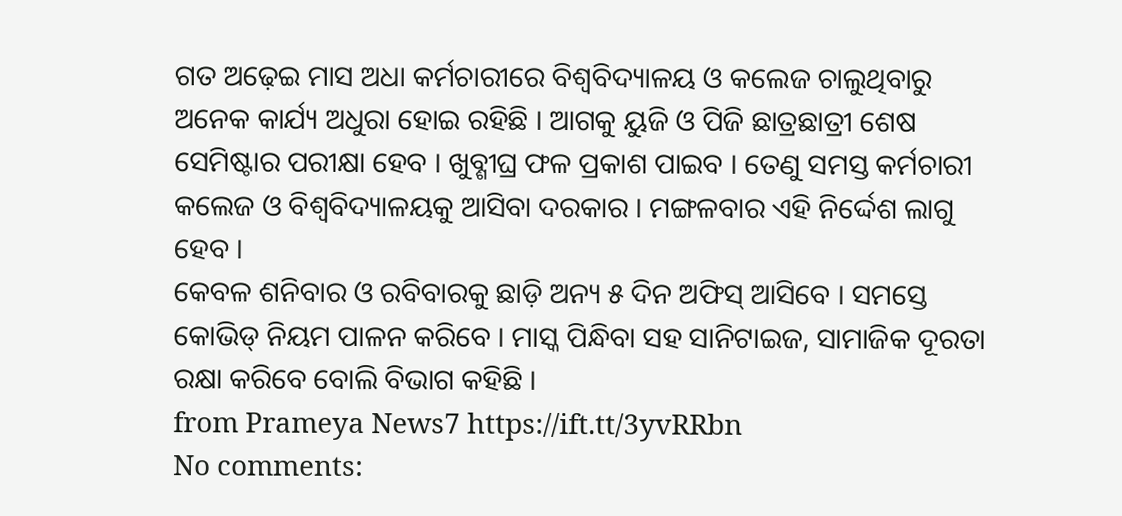ଗତ ଅଢ଼େଇ ମାସ ଅଧା କର୍ମଚାରୀରେ ବିଶ୍ୱବିଦ୍ୟାଳୟ ଓ କଲେଜ ଚାଲୁଥିବାରୁ ଅନେକ କାର୍ଯ୍ୟ ଅଧୁରା ହୋଇ ରହିଛି । ଆଗକୁ ୟୁଜି ଓ ପିଜି ଛାତ୍ରଛାତ୍ରୀ ଶେଷ ସେମିଷ୍ଟାର ପରୀକ୍ଷା ହେବ । ଖୁବ୍ଶୀଘ୍ର ଫଳ ପ୍ରକାଶ ପାଇବ । ତେଣୁ ସମସ୍ତ କର୍ମଚାରୀ କଲେଜ ଓ ବିଶ୍ୱବିଦ୍ୟାଳୟକୁ ଆସିବା ଦରକାର । ମଙ୍ଗଳବାର ଏହି ନିର୍ଦ୍ଦେଶ ଲାଗୁ ହେବ ।
କେବଳ ଶନିବାର ଓ ରବିବାରକୁ ଛାଡ଼ି ଅନ୍ୟ ୫ ଦିନ ଅଫିସ୍ ଆସିବେ । ସମସ୍ତେ କୋଭିଡ୍ ନିୟମ ପାଳନ କରିବେ । ମାସ୍କ ପିନ୍ଧିବା ସହ ସାନିଟାଇଜ, ସାମାଜିକ ଦୂରତା ରକ୍ଷା କରିବେ ବୋଲି ବିଭାଗ କହିଛି ।
from Prameya News7 https://ift.tt/3yvRRbn
No comments: